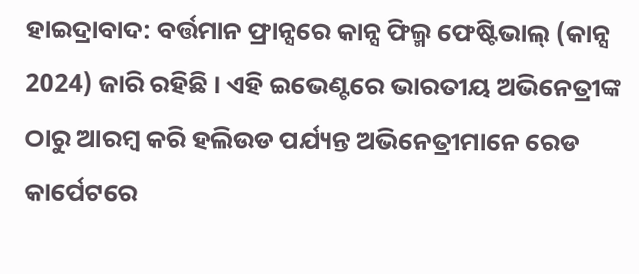ହାଇଦ୍ରାବାଦ: ବର୍ତ୍ତମାନ ଫ୍ରାନ୍ସରେ କାନ୍ସ ଫିଲ୍ମ ଫେଷ୍ଟିଭାଲ୍ (କାନ୍ସ 2024) ଜାରି ରହିଛି । ଏହି ଇଭେଣ୍ଟରେ ଭାରତୀୟ ଅଭିନେତ୍ରୀଙ୍କ ଠାରୁ ଆରମ୍ବ କରି ହଲିଉଡ ପର୍ଯ୍ୟନ୍ତ ଅଭିନେତ୍ରୀମାନେ ରେଡ କାର୍ପେଟରେ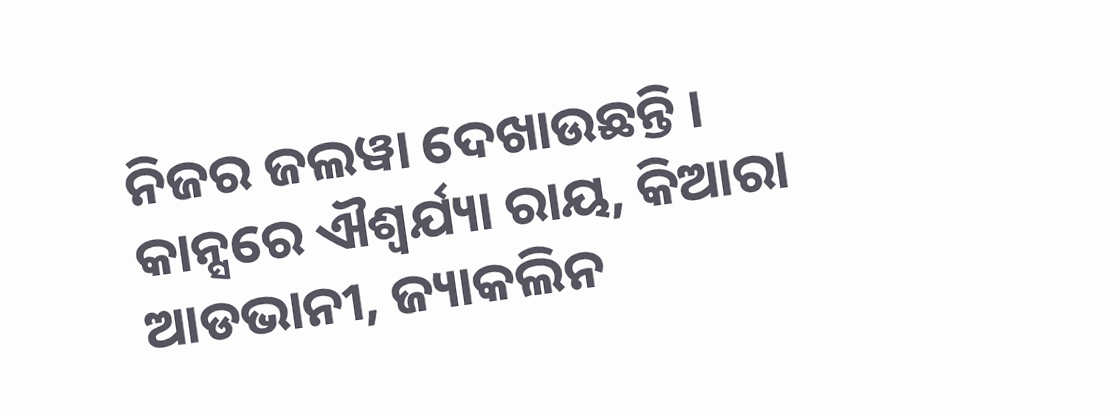ନିଜର ଜଲୱା ଦେଖାଉଛନ୍ତି । କାନ୍ସରେ ଐଶ୍ୱର୍ଯ୍ୟା ରାୟ, କିଆରା ଆଡଭାନୀ, ଜ୍ୟାକଲିନ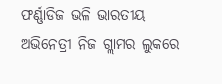ଫର୍ଣ୍ଣାଡିଜ ଭଳି ଭାରତୀୟ ଅଭିନେତ୍ରୀ ନିଜ ଗ୍ଲାମର ଲୁକରେ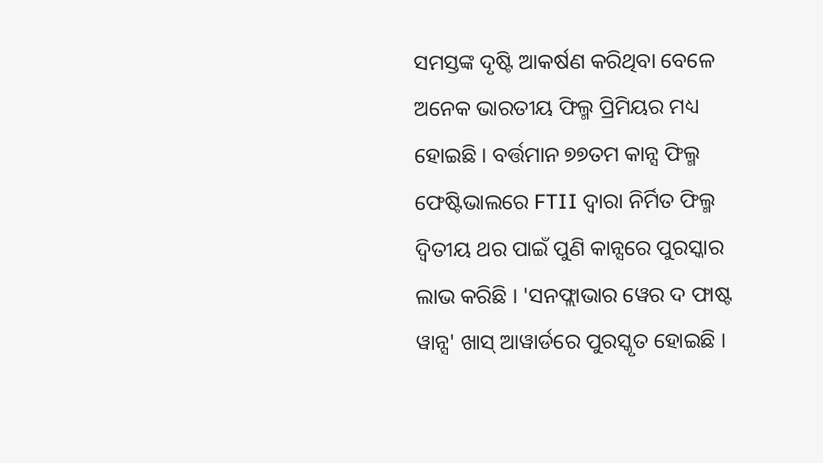ସମସ୍ତଙ୍କ ଦୃଷ୍ଟି ଆକର୍ଷଣ କରିଥିବା ବେଳେ ଅନେକ ଭାରତୀୟ ଫିଲ୍ମ ପ୍ରିମିୟର ମଧ୍ୟ ହୋଇଛି । ବର୍ତ୍ତମାନ ୭୭ତମ କାନ୍ସ ଫିଲ୍ମ ଫେଷ୍ଟିଭାଲରେ FTII ଦ୍ୱାରା ନିର୍ମିତ ଫିଲ୍ମ ଦ୍ୱିତୀୟ ଥର ପାଇଁ ପୁଣି କାନ୍ସରେ ପୁରସ୍କାର ଲାଭ କରିଛି । 'ସନଫ୍ଲାଭାର ୱେର ଦ ଫାଷ୍ଟ ୱାନ୍ସ' ଖାସ୍ ଆୱାର୍ଡରେ ପୁରସ୍କୃତ ହୋଇଛି ।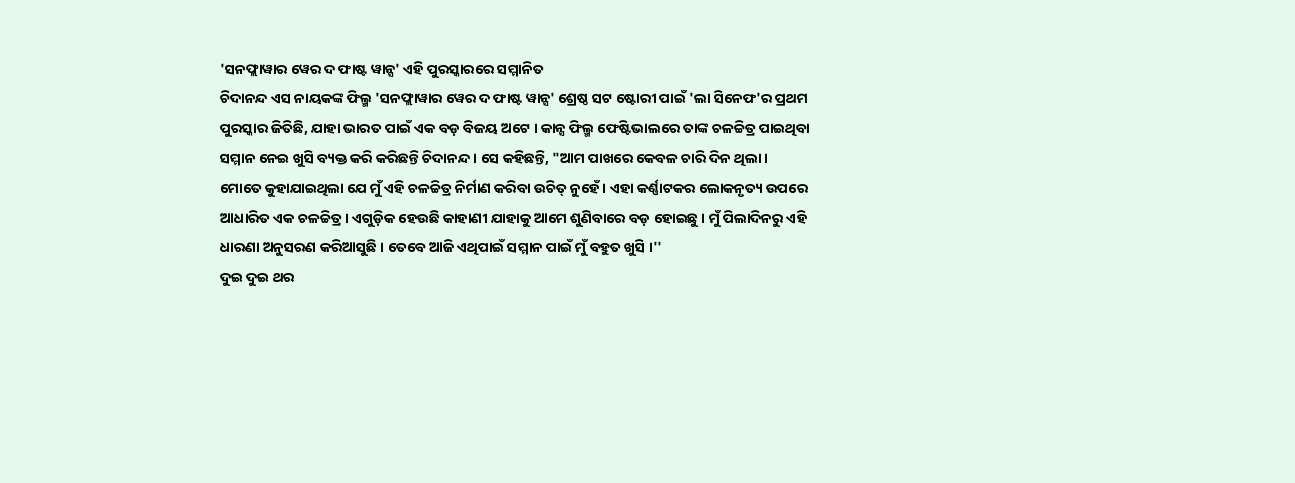'ସନଫ୍ଲାୱାର ୱେର ଦ ଫାଷ୍ଟ ୱାନ୍ସ' ଏହି ପୁରସ୍କାରରେ ସମ୍ମାନିତ
ଚିଦାନନ୍ଦ ଏସ ନାୟକଙ୍କ ଫିଲ୍ମ 'ସନଫ୍ଲାୱାର ୱେର ଦ ଫାଷ୍ଟ ୱାନ୍ସ' ଶ୍ରେଷ୍ଠ ସଟ ଷ୍ଟୋରୀ ପାଇଁ 'ଲା ସିନେଫ'ର ପ୍ରଥମ ପୁରସ୍କାର ଜିତିଛି, ଯାହା ଭାରତ ପାଇଁ ଏକ ବଡ଼ ବିଜୟ ଅଟେ । କାନ୍ସ ଫିଲ୍ମ ଫେଷ୍ଟିଭାଲରେ ତାଙ୍କ ଚଳଚ୍ଚିତ୍ର ପାଇଥିବା ସମ୍ମାନ ନେଇ ଖୁସି ବ୍ୟକ୍ତ କରି କରିଛନ୍ତି ଚିଦାନନ୍ଦ । ସେ କହିଛନ୍ତି, "ଆମ ପାଖରେ କେବଳ ଚାରି ଦିନ ଥିଲା । ମୋତେ କୁହାଯାଇଥିଲା ଯେ ମୁଁ ଏହି ଚଳଚ୍ଚିତ୍ର ନିର୍ମାଣ କରିବା ଉଚିତ୍ ନୁହେଁ । ଏହା କର୍ଣ୍ଣାଟକର ଲୋକନୃତ୍ୟ ଉପରେ ଆଧାରିତ ଏକ ଚଳଚ୍ଚିତ୍ର । ଏଗୁଡ଼ିକ ହେଉଛି କାହାଣୀ ଯାହାକୁ ଆମେ ଶୁଣିବାରେ ବଡ଼ ହୋଇଛୁ । ମୁଁ ପିଲାଦିନରୁ ଏହି ଧାରଣା ଅନୁସରଣ କରିଆସୁଛି । ତେବେ ଆଜି ଏଥିପାଇଁ ସମ୍ମାନ ପାଇଁ ମୁଁ ବହୁତ ଖୁସି ।''
ଦୁଇ ଦୁଇ ଥର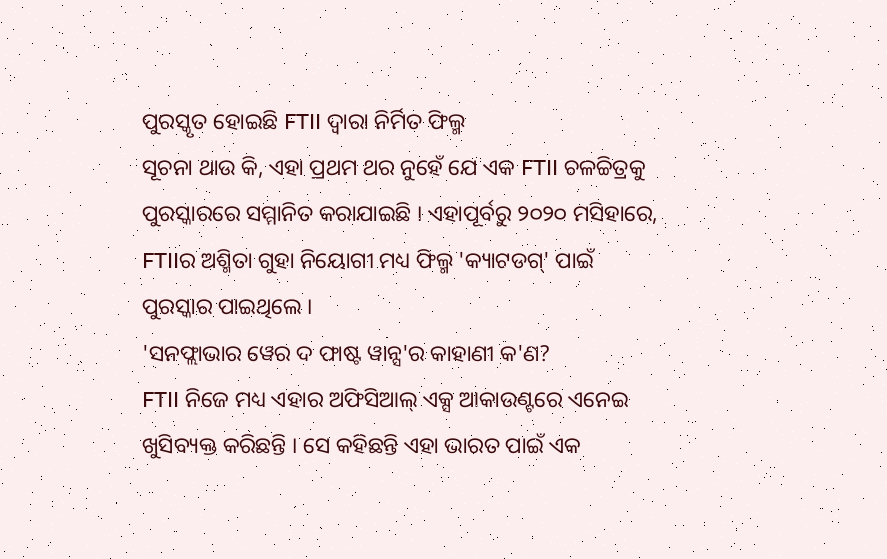ପୁରସ୍କୃତ ହୋଇଛି FTII ଦ୍ୱାରା ନିର୍ମିତ ଫିଲ୍ମ
ସୂଚନା ଥାଉ କି, ଏହା ପ୍ରଥମ ଥର ନୁହେଁ ଯେ ଏକ FTII ଚଳଚ୍ଚିତ୍ରକୁ ପୁରସ୍କାରରେ ସମ୍ମାନିତ କରାଯାଇଛି । ଏହାପୂର୍ବରୁ ୨୦୨୦ ମସିହାରେ, FTIIର ଅଶ୍ମିତା ଗୁହା ନିୟୋଗୀ ମଧ୍ୟ ଫିଲ୍ମ 'କ୍ୟାଟଡଗ୍' ପାଇଁ ପୁରସ୍କାର ପାଇଥିଲେ ।
'ସନଫ୍ଲାଭାର ୱେର ଦ ଫାଷ୍ଟ ୱାନ୍ସ'ର କାହାଣୀ କ'ଣ?
FTII ନିଜେ ମଧ୍ୟ ଏହାର ଅଫିସିଆଲ୍ ଏକ୍ସ ଆକାଉଣ୍ଟରେ ଏନେଇ ଖୁସିବ୍ୟକ୍ତ କରିଛନ୍ତି । ସେ କହିଛନ୍ତି ଏହା ଭାରତ ପାଇଁ ଏକ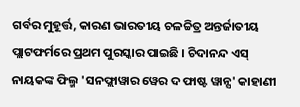ଗର୍ବର ମୁହୂର୍ତ୍ତ, କାରଣ ଭାରତୀୟ ଚଳଚ୍ଚିତ୍ର ଅନ୍ତର୍ଜାତୀୟ ପ୍ଲାଟଫର୍ମରେ ପ୍ରଥମ ପୁରସ୍କାର ପାଇଛି । ଚିଦାନନ୍ଦ ଏସ୍ ନାୟକଙ୍କ ଫିଲ୍ମ 'ସନଫ୍ଲାୱାର ୱେର ଦ ଫାଷ୍ଟ ୱାନ୍ସ' କାହାଣୀ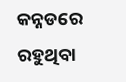କନ୍ନଡରେ ରହୁଥିବା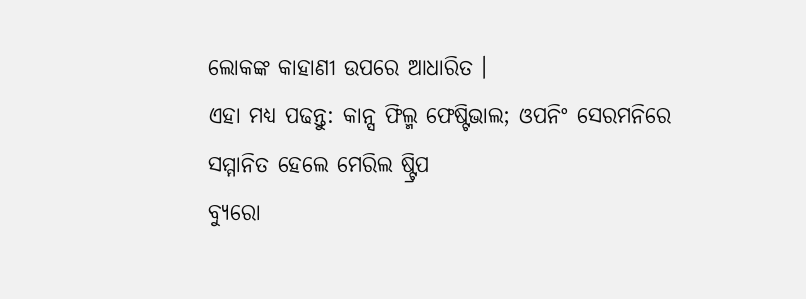ଲୋକଙ୍କ କାହାଣୀ ଉପରେ ଆଧାରିତ ।
ଏହା ମଧ୍ୟ ପଢନ୍ତୁ: କାନ୍ସ ଫିଲ୍ମ ଫେଷ୍ଟିଭାଲ; ଓପନିଂ ସେରମନିରେ ସମ୍ମାନିତ ହେଲେ ମେରିଲ ଷ୍ଟ୍ରିପ
ବ୍ୟୁରୋ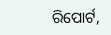ରିପୋର୍ଟ,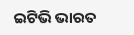ଇଟିଭି ଭାରତ